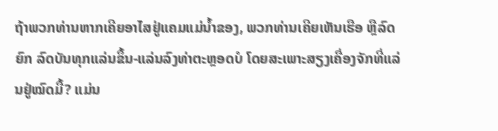ຖ້າພວກທ່ານຫາກເຄີຍອາໄສຢູ່ແຄມແມ່ນໍ້າຂອງ, ພວກທ່ານເຄີຍເຫັນເຮືອ ຫຼືລົດຍົກ ລົດບັນທຸກແລ່ນຂຶ້ນ-ແລ່ນລົງທ່າຕະຫຼອດບໍ ໂດຍສະເພາະສຽງເຄື່ອງຈັກທີ່ແລ່ນຢູ່ໝົດມື້? ແມ່ນ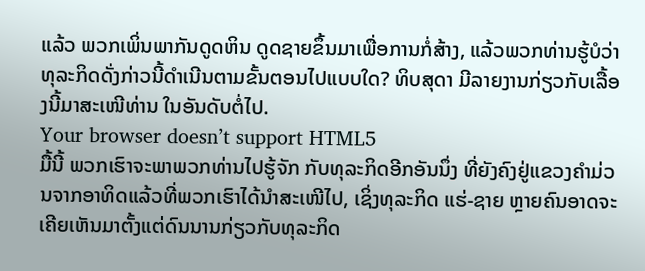ແລ້ວ ພວກເພິ່ນພາກັນດູດຫິນ ດູດຊາຍຂຶ້ນມາເພື່ອການກໍ່ສ້າງ, ແລ້ວພວກທ່ານຮູ້ບໍວ່າ ທຸລະກິດດັ່ງກ່າວນີ້ດໍາເນີນຕາມຂັ້ນຕອນໄປແບບໃດ? ທິບສຸດາ ມີລາຍງານກ່ຽວກັບເລື້ອງນີ້ມາສະເໜີທ່ານ ໃນອັນດັບຕໍ່ໄປ.
Your browser doesn’t support HTML5
ມື້ນີ້ ພວກເຮົາຈະພາພວກທ່ານໄປຮູ້ຈັກ ກັບທຸລະກິດອີກອັນນຶ່ງ ທີ່ຍັງຄົງຢູ່ແຂວງຄໍາມ່ວນຈາກອາທິດແລ້ວທີ່ພວກເຮົາໄດ້ນໍາສະເໜີໄປ, ເຊິ່ງທຸລະກິດ ແຮ່-ຊາຍ ຫຼາຍຄົນອາດຈະເຄີຍເຫັນມາຕັ້ງແຕ່ດົນນານກ່ຽວກັບທຸລະກິດ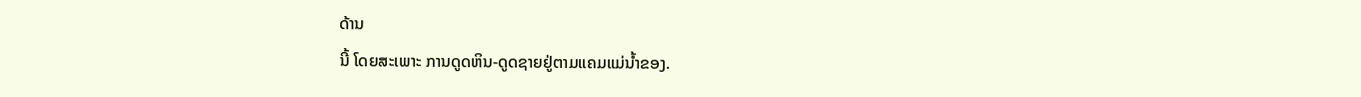ດ້ານ
ນີ້ ໂດຍສະເພາະ ການດູດຫິນ-ດູດຊາຍຢູ່ຕາມແຄມແມ່ນໍ້າຂອງ.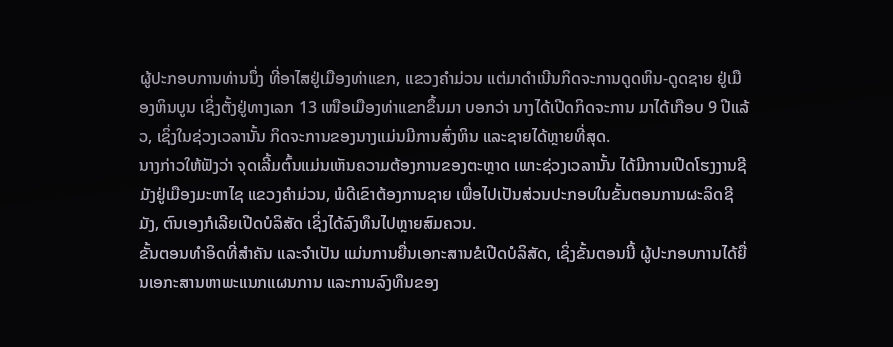ຜູ້ປະກອບການທ່ານນຶ່ງ ທີ່ອາໄສຢູ່ເມືອງທ່າແຂກ, ແຂວງຄໍາມ່ວນ ແຕ່ມາດໍາເນີນກິດຈະການດູດຫິນ-ດູດຊາຍ ຢູ່ເມືອງຫິນບູນ ເຊິ່ງຕັ້ງຢູ່ທາງເລກ 13 ເໜືອເມືອງທ່າແຂກຂຶ້ນມາ ບອກວ່າ ນາງໄດ້ເປີດກິດຈະການ ມາໄດ້ເກືອບ 9 ປີແລ້ວ, ເຊິ່ງໃນຊ່ວງເວລານັ້ນ ກິດຈະການຂອງນາງແມ່ນມີການສົ່ງຫິນ ແລະຊາຍໄດ້ຫຼາຍທີ່ສຸດ.
ນາງກ່າວໃຫ້ຟັງວ່າ ຈຸດເລີ້ມຕົ້ນແມ່ນເຫັນຄວາມຕ້ອງການຂອງຕະຫຼາດ ເພາະຊ່ວງເວລານັ້ນ ໄດ້ມີການເປີດໂຮງງານຊີມັງຢູ່ເມືອງມະຫາໄຊ ແຂວງຄໍາມ່ວນ, ພໍດີເຂົາຕ້ອງການຊາຍ ເພື່ອໄປເປັນສ່ວນປະກອບໃນຂັ້ນຕອນການຜະລິດຊີມັງ, ຕົນເອງກໍເລີຍເປີດບໍລິສັດ ເຊິ່ງໄດ້ລົງທຶນໄປຫຼາຍສົມຄວນ.
ຂັ້ນຕອນທໍາອິດທີ່ສໍາຄັນ ແລະຈໍາເປັນ ແມ່ນການຍື່ນເອກະສານຂໍເປີດບໍລິສັດ, ເຊິ່ງຂັ້ນຕອນນີ້ ຜູ້ປະກອບການໄດ້ຍື່ນເອກະສານຫາພະແນກແຜນການ ແລະການລົງທຶນຂອງ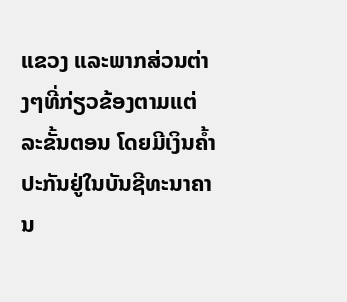ແຂວງ ແລະພາກສ່ວນຕ່າງໆທີ່ກ່ຽວຂ້ອງຕາມແຕ່ລະຂັ້ນຕອນ ໂດຍມີເງິນຄໍ້າປະກັນຢູ່ໃນບັນຊີທະນາຄານ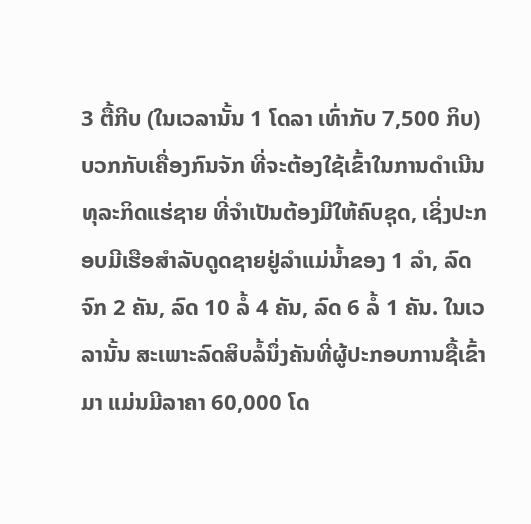3 ຕື້ກີບ (ໃນເວລານັ້ນ 1 ໂດລາ ເທົ່າກັບ 7,500 ກິບ) ບວກກັບເຄື່ອງກົນຈັກ ທີ່ຈະຕ້ອງໃຊ້ເຂົ້າໃນການດໍາເນີນທຸລະກິດແຮ່ຊາຍ ທີ່ຈໍາເປັນຕ້ອງມີໃຫ້ຄົບຊຸດ, ເຊິ່ງປະກອບມີເຮືອສໍາລັບດູດຊາຍຢູ່ລໍາແມ່ນໍ້າຂອງ 1 ລໍາ, ລົດຈົກ 2 ຄັນ, ລົດ 10 ລໍ້ 4 ຄັນ, ລົດ 6 ລໍ້ 1 ຄັນ. ໃນເວລານັ້ນ ສະເພາະລົດສິບລໍ້ນຶ່ງຄັນທີ່ຜູ້ປະກອບການຊື້ເຂົ້າມາ ແມ່ນມີລາຄາ 60,000 ໂດ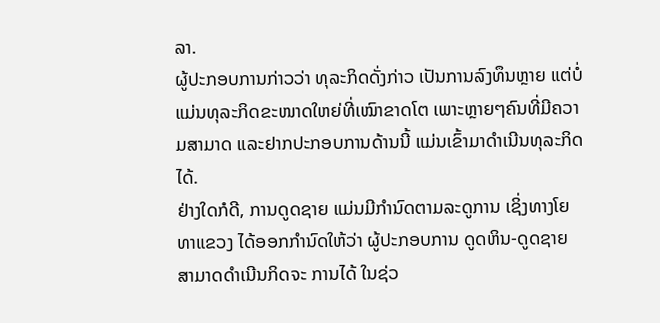ລາ.
ຜູ້ປະກອບການກ່າວວ່າ ທຸລະກິດດັ່ງກ່າວ ເປັນການລົງທຶນຫຼາຍ ແຕ່ບໍ່ແມ່ນທຸລະກິດຂະໜາດໃຫຍ່ທີ່ເໝົາຂາດໂຕ ເພາະຫຼາຍໆຄົນທີ່ມີຄວາມສາມາດ ແລະຢາກປະກອບການດ້ານນີ້ ແມ່ນເຂົ້າມາດໍາເນີນທຸລະກິດໄດ້.
ຢ່າງໃດກໍດີ, ການດູດຊາຍ ແມ່ນມີກໍານົດຕາມລະດູການ ເຊິ່ງທາງໂຍທາແຂວງ ໄດ້ອອກກໍານົດໃຫ້ວ່າ ຜູ້ປະກອບການ ດູດຫິນ-ດູດຊາຍ ສາມາດດໍາເນີນກິດຈະ ການໄດ້ ໃນຊ່ວ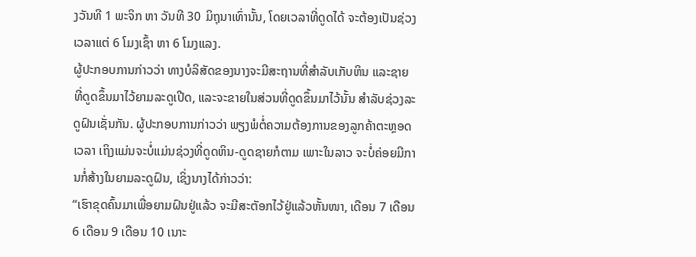ງວັນທີ 1 ພະຈິກ ຫາ ວັນທີ 30 ມິຖຸນາເທົ່ານັ້ນ, ໂດຍເວລາທີ່ດູດໄດ້ ຈະຕ້ອງເປັນຊ່ວງເວລາແຕ່ 6 ໂມງເຊົ້າ ຫາ 6 ໂມງແລງ.
ຜູ້ປະກອບການກ່າວວ່າ ທາງບໍລິສັດຂອງນາງຈະມີສະຖານທີ່ສໍາລັບເກັບຫິນ ແລະຊາຍທີ່ດູດຂຶ້ນມາໄວ້ຍາມລະດູເປີດ, ແລະຈະຂາຍໃນສ່ວນທີ່ດູດຂຶ້ນມາໄວ້ນັ້ນ ສໍາລັບຊ່ວງລະດູຝົນເຊັ່ນກັນ. ຜູ້ປະກອບການກ່າວວ່າ ພຽງພໍຕໍ່ຄວາມຕ້ອງການຂອງລູກຄ້າຕະຫຼອດເວລາ ເຖິງແມ່ນຈະບໍ່ແມ່ນຊ່ວງທີ່ດູດຫິນ-ດູດຊາຍກໍຕາມ ເພາະໃນລາວ ຈະບໍ່ຄ່ອຍມີການກໍ່ສ້າງໃນຍາມລະດູຝົນ, ເຊິ່ງນາງໄດ້ກ່າວວ່າ:
“ເຮົາຂຸດຄົ້ນມາເພື່ອຍາມຝົນຢູ່ແລ້ວ ຈະມີສະຕັອກໄວ້ຢູ່ແລ້ວຫັ້ນໜາ, ເດືອນ 7 ເດືອນ 6 ເດືອນ 9 ເດືອນ 10 ເນາະ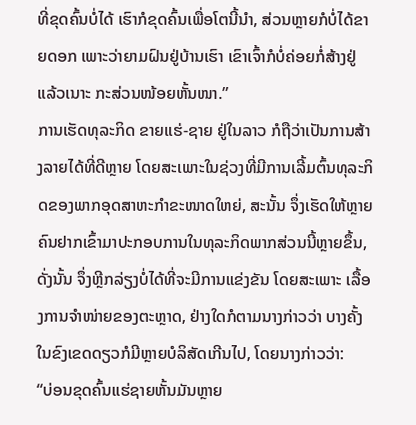ທີ່ຂຸດຄົ້ນບໍ່ໄດ້ ເຮົາກໍຂຸດຄົ້ນເພື່ອໂຕນີ້ນໍາ, ສ່ວນຫຼາຍກໍບໍ່ໄດ້ຂາຍດອກ ເພາະວ່າຍາມຝົນຢູ່ບ້ານເຮົາ ເຂົາເຈົ້າກໍບໍ່ຄ່ອຍກໍ່ສ້າງຢູ່ແລ້ວເນາະ ກະສ່ວນໜ້ອຍຫັ້ນໜາ.”
ການເຮັດທຸລະກິດ ຂາຍແຮ່-ຊາຍ ຢູ່ໃນລາວ ກໍຖືວ່າເປັນການສ້າງລາຍໄດ້ທີ່ດີຫຼາຍ ໂດຍສະເພາະໃນຊ່ວງທີ່ມີການເລີ້ມຕົ້ນທຸລະກິດຂອງພາກອຸດສາຫະກໍາຂະໜາດໃຫຍ່, ສະນັ້ນ ຈຶ່ງເຮັດໃຫ້ຫຼາຍຄົນຢາກເຂົ້າມາປະກອບການໃນທຸລະກິດພາກສ່ວນນີ້ຫຼາຍຂຶ້ນ, ດັ່ງນັ້ນ ຈຶ່ງຫຼີກລ່ຽງບໍ່ໄດ້ທີ່ຈະມີການແຂ່ງຂັນ ໂດຍສະເພາະ ເລື້ອງການຈໍາໜ່າຍຂອງຕະຫຼາດ, ຢ່າງໃດກໍຕາມນາງກ່າວວ່າ ບາງຄັ້ງ ໃນຂົງເຂດດຽວກໍມີຫຼາຍບໍລິສັດເກີນໄປ, ໂດຍນາງກ່າວວ່າ:
“ບ່ອນຂຸດຄົ້ນແຮ່ຊາຍຫັ້ນມັນຫຼາຍ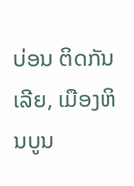ບ່ອນ ຕິດກັນເລີຍ, ເມືອງຫິນບູນ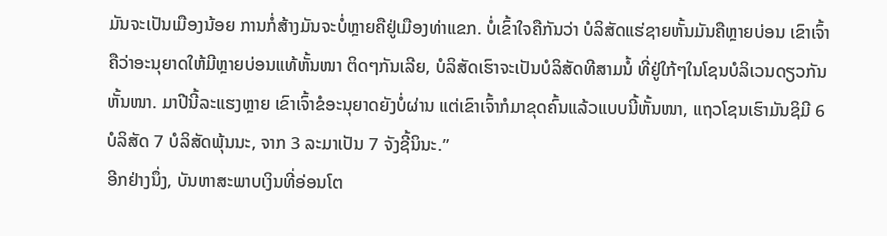ມັນຈະເປັນເມືອງນ້ອຍ ການກໍ່ສ້າງມັນຈະບໍ່ຫຼາຍຄືຢູ່ເມືອງທ່າແຂກ. ບໍ່ເຂົ້າໃຈຄືກັນວ່າ ບໍລິສັດແຮ່ຊາຍຫັ້ນມັນຄືຫຼາຍບ່ອນ ເຂົາເຈົ້າຄືວ່າອະນຸຍາດໃຫ້ມີຫຼາຍບ່ອນແທ້ຫັ້ນໜາ ຕິດໆກັນເລີຍ, ບໍລິສັດເຮົາຈະເປັນບໍລິສັດທີສາມນໍ້ ທີ່ຢູ່ໃກ້ໆໃນໂຊນບໍລິເວນດຽວກັນຫັ້ນໜາ. ມາປີນີ້ລະແຮງຫຼາຍ ເຂົາເຈົ້າຂໍອະນຸຍາດຍັງບໍ່ຜ່ານ ແຕ່ເຂົາເຈົ້າກໍມາຂຸດຄົ້ນແລ້ວແບບນີ້ຫັ້ນໜາ, ແຖວໂຊນເຮົາມັນຊິມີ 6 ບໍລິສັດ 7 ບໍລິສັດພຸ້ນນະ, ຈາກ 3 ລະມາເປັນ 7 ຈັງຊີ້ນິນະ.”
ອີກຢ່າງນຶ່ງ, ບັນຫາສະພາບເງິນທີ່ອ່ອນໂຕ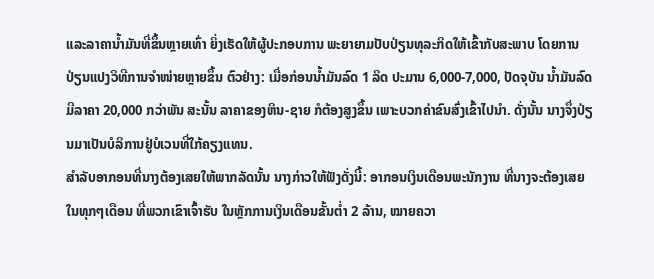ແລະລາຄານໍ້າມັນທີ່ຂຶ້ນຫຼາຍເທົ່າ ຍິ່ງເຮັດໃຫ້ຜູ້ປະກອບການ ພະຍາຍາມປັບປ່ຽນທຸລະກິດໃຫ້ເຂົ້າກັບສະພາບ ໂດຍການປ່ຽນແປງວິທີການຈໍາໜ່າຍຫຼາຍຂຶ້ນ ຕົວຢ່າງ: ເມື່ອກ່ອນນໍ້າມັນລົດ 1 ລິດ ປະມານ 6,000-7,000, ປັດຈຸບັນ ນໍ້າມັນລົດມີລາຄາ 20,000 ກວ່າພັນ ສະນັ້ນ ລາຄາຂອງຫິນ-ຊາຍ ກໍຕ້ອງສູງຂຶ້ນ ເພາະບວກຄ່າຂົນສົ່ງເຂົ້າໄປນໍາ. ດັ່ງນັ້ນ ນາງຈຶ່ງປ່ຽນມາເປັນບໍລິການຢູ່ບໍເວນທີ່ໃກ້ຄຽງແທນ.
ສໍາລັບອາກອນທີ່ນາງຕ້ອງເສຍໃຫ້ພາກລັດນັ້ນ ນາງກ່າວໃຫ້ຟັງດັ່ງນີ້: ອາກອນເງິນເດືອນພະນັກງານ ທີ່ນາງຈະຕ້ອງເສຍໃນທຸກໆເດືອນ ທີ່ພວກເຂົາເຈົ້າຮັບ ໃນຫຼັກການເງິນເດືອນຂັ້ນຕໍ່າ 2 ລ້ານ, ໝາຍຄວາ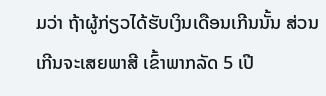ມວ່າ ຖ້າຜູ້ກ່ຽວໄດ້ຮັບເງິນເດືອນເກີນນັ້ນ ສ່ວນເກີນຈະເສຍພາສີ ເຂົ້າພາກລັດ 5 ເປີ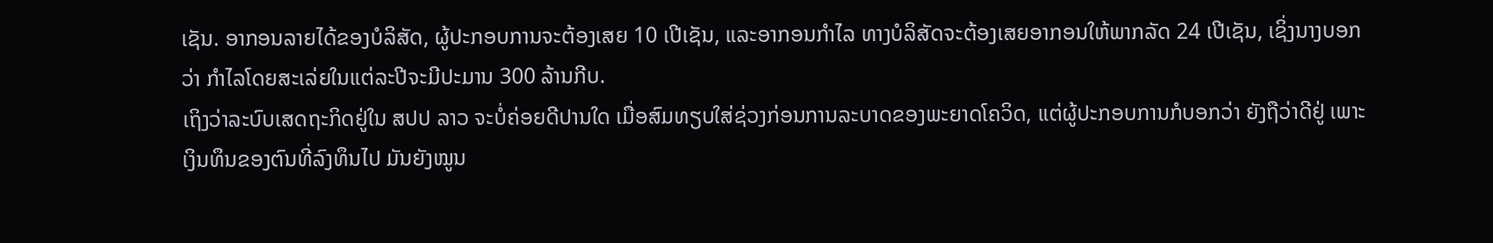ເຊັນ. ອາກອນລາຍໄດ້ຂອງບໍລິສັດ, ຜູ້ປະກອບການຈະຕ້ອງເສຍ 10 ເປີເຊັນ, ແລະອາກອນກໍາໄລ ທາງບໍລິສັດຈະຕ້ອງເສຍອາກອນໃຫ້ພາກລັດ 24 ເປີເຊັນ, ເຊິ່ງນາງບອກວ່າ ກໍາໄລໂດຍສະເລ່ຍໃນແຕ່ລະປີຈະມີປະມານ 300 ລ້ານກີບ.
ເຖິງວ່າລະບົບເສດຖະກິດຢູ່ໃນ ສປປ ລາວ ຈະບໍ່ຄ່ອຍດີປານໃດ ເມື່ອສົມທຽບໃສ່ຊ່ວງກ່ອນການລະບາດຂອງພະຍາດໂຄວິດ, ແຕ່ຜູ້ປະກອບການກໍບອກວ່າ ຍັງຖືວ່າດີຢູ່ ເພາະເງິນທຶນຂອງຕົນທີ່ລົງທຶນໄປ ມັນຍັງໝູນ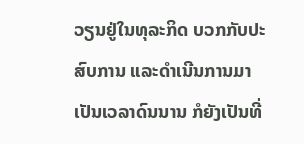ວຽນຢູ່ໃນທຸລະກິດ ບວກກັບປະສົບການ ແລະດໍາເນີນການມາເປັນເວລາດົນນານ ກໍຍັງເປັນທີ່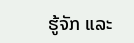ຮູ້ຈັກ ແລະ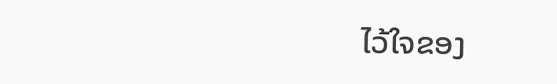ໄວ້ໃຈຂອງ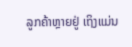ລູກຄ້າຫຼາຍຢູ່ ເຖິງແມ່ນ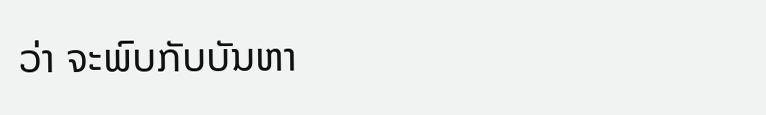ວ່າ ຈະພົບກັບບັນຫາ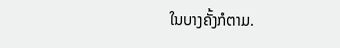ໃນບາງຄັ້ງກໍຕາມ.